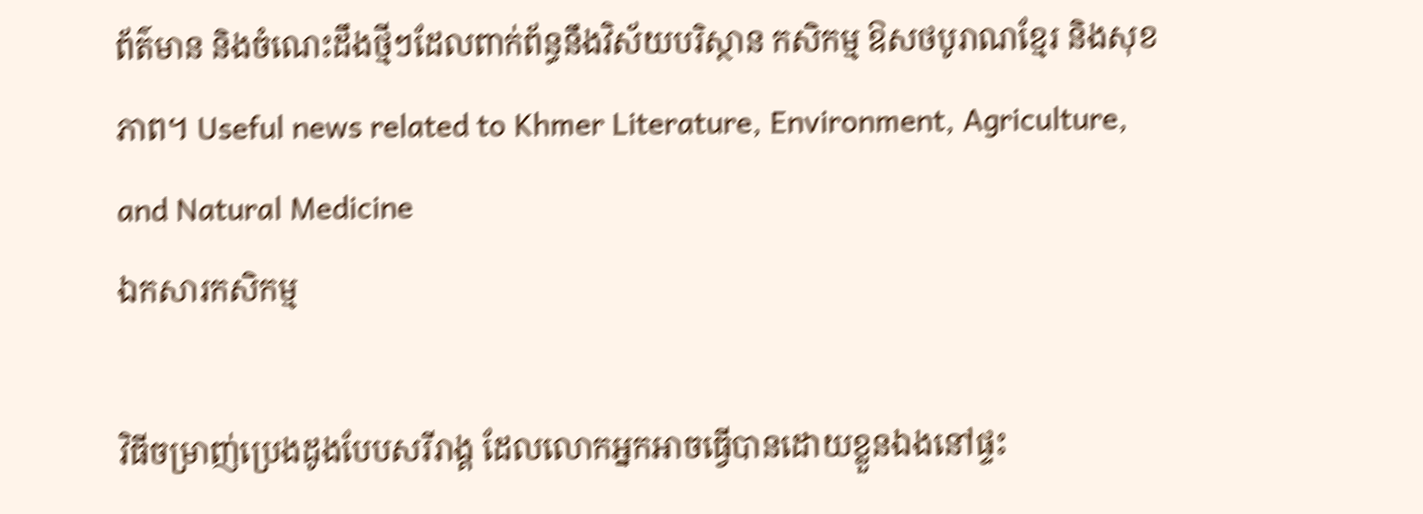ព័ត៌មាន និងចំណេះដឹងថ្មីៗដែលពាក់ព័ន្ធនឹងវិស័យបរិស្ថាន កសិកម្ម ឱសថបូរាណខ្មែរ និងសុខភាព។ Useful news related to Khmer Literature, Environment, Agriculture, and Natural Medicine
ឯកសារកសិកម្ម

វិធីចម្រាញ់ប្រេងដូងបែបសរីរាង្គ ដែលលោកអ្នកអាចធ្វើបានដោយខ្លួនឯងនៅផ្ទះ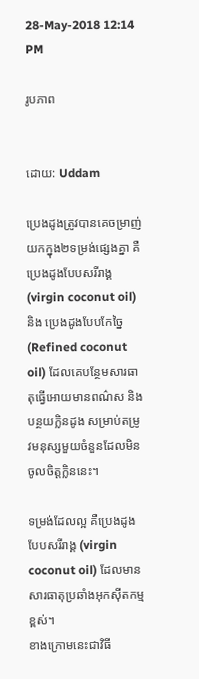28-May-2018 12:14 PM

រូបភាព


ដោយ: Uddam

ប្រេងដូងត្រូវបានគេចម្រាញ់យកក្នុង២ទម្រង់ផ្សេងគ្នា គឺប្រេងដូងបែបសរីរាង្គ (virgin coconut oil) និង ប្រេងដូងបែបកែច្នៃ (Refined coconut oil) ដែលគេបន្ថែមសារធាតុធ្វើអោយមានពណ៌ស និងបន្ថយក្លិនដូង សម្រាប់តម្រូវមនុស្សមួយចំនួនដែលមិនចូលចិត្តក្លិននេះ។

ទម្រង់ដែលល្អ គឺប្រេងដូងបែបសរីរាង្គ (virgin coconut oil) ដែលមានសារធាតុប្រឆាំងអុកស៊ីតកម្មខ្ពស់។
ខាងក្រោមនេះជាវិធី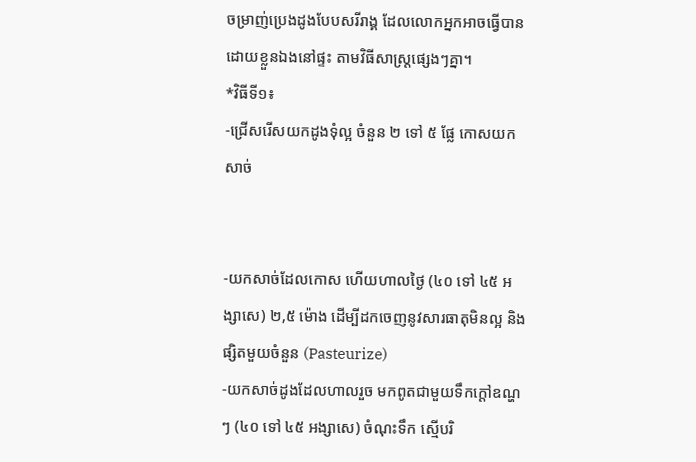ចម្រាញ់ប្រេងដូងបែបសរីរាង្គ ដែលលោកអ្នកអាចធ្វើបានដោយខ្លួនឯងនៅផ្ទះ តាមវិធីសាស្រ្តផ្សេងៗគ្នា។
*វិធីទី១៖
-ជ្រើសរើសយកដូងទុំល្អ ចំនួន ២ ទៅ ៥ ផ្លែ កោសយកសាច់


-យកសាច់ដែលកោស ហើយហាលថ្ងៃ (៤០ ទៅ ៤៥ អង្សាសេ) ២,៥ ម៉ោង ដើម្បីដកចេញនូវសារធាតុមិនល្អ និង ផ្សិតមួយចំនួន (Pasteurize)
-យកសាច់ដូងដែលហាលរួច មកពូតជាមួយទឹកក្ដៅឧណ្ហៗ (៤០ ទៅ ៤៥ អង្សាសេ) ចំណុះទឹក ស្មើបរិ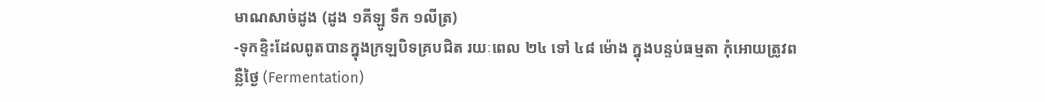មាណសាច់ដូង (ដូង ១គីឡូ ទឹក ១លីត្រ)
-ទុកខ្ទិះដែលពូតបានក្នុងក្រឡបិទគ្របជិត រយៈពេល ២៤ ទៅ ៤៨ ម៉ោង ក្នុងបន្ទប់ធម្មតា កុំអោយត្រូវពន្លឺថ្ងៃ (Fermentation)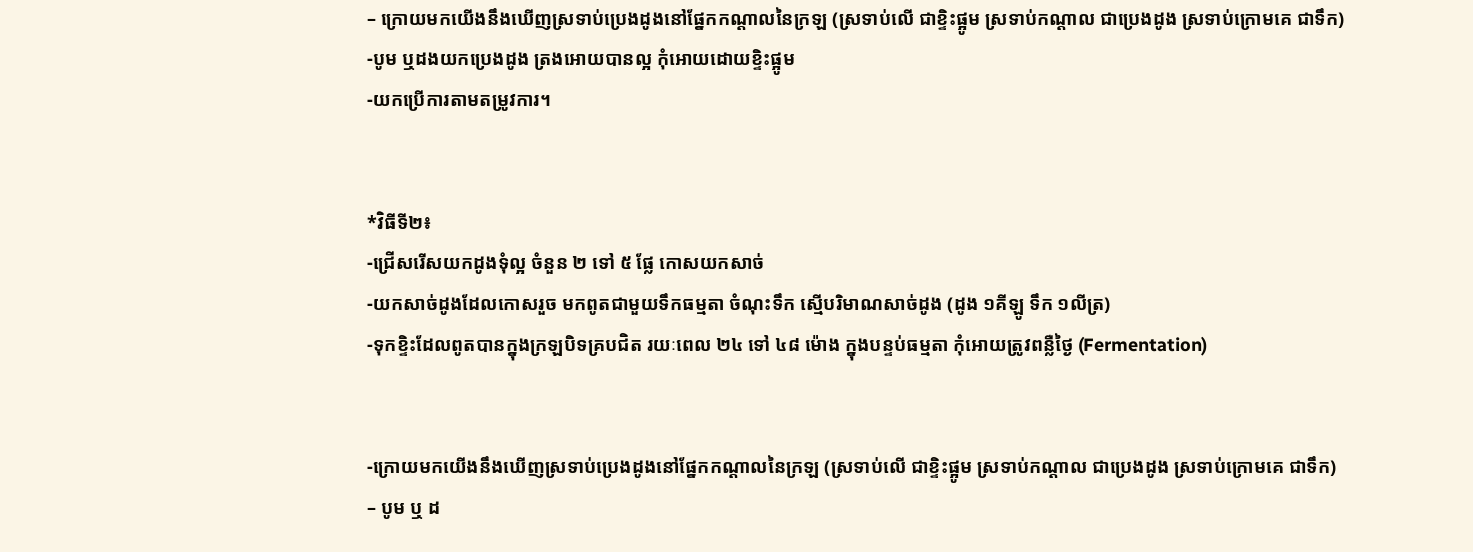– ក្រោយមកយើងនឹងឃើញស្រទាប់ប្រេងដូងនៅផ្នែកកណ្ដាលនៃក្រឡ (ស្រទាប់លើ ជាខ្ទិះផ្អូម ស្រទាប់កណ្ដាល ជាប្រេងដូង ស្រទាប់ក្រោមគេ ជាទឹក)
-បូម ឬដងយកប្រេងដូង ត្រងអោយបានល្អ កុំអោយដោយខ្ទិះផ្អូម
-យកប្រើការតាមតម្រូវការ។


*វិធីទី២៖
-ជ្រើសរើសយកដូងទុំល្អ ចំនួន ២ ទៅ ៥ ផ្លែ កោសយកសាច់
-យកសាច់ដូងដែលកោសរួច មកពូតជាមួយទឹកធម្មតា ចំណុះទឹក ស្មើបរិមាណសាច់ដូង (ដូង ១គីឡូ ទឹក ១លីត្រ)
-ទុកខ្ទិះដែលពូតបានក្នុងក្រឡបិទគ្របជិត រយៈពេល ២៤ ទៅ ៤៨ ម៉ោង ក្នុងបន្ទប់ធម្មតា កុំអោយត្រូវពន្លឺថ្ងៃ (Fermentation)


-ក្រោយមកយើងនឹងឃើញស្រទាប់ប្រេងដូងនៅផ្នែកកណ្ដាលនៃក្រឡ (ស្រទាប់លើ ជាខ្ទិះផ្អូម ស្រទាប់កណ្ដាល ជាប្រេងដូង ស្រទាប់ក្រោមគេ ជាទឹក)
– បូម ឬ ដ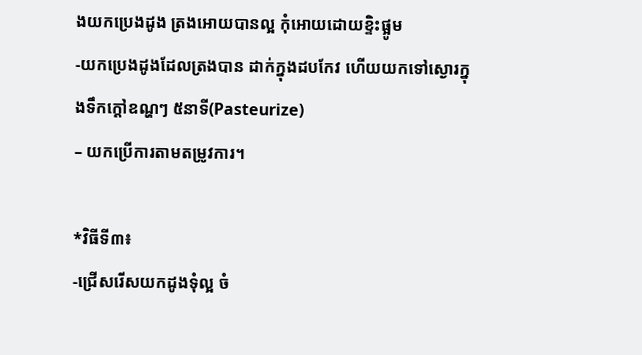ងយកប្រេងដូង ត្រងអោយបានល្អ កុំអោយដោយខ្ទិះផ្អូម
-យកប្រេងដូងដែលត្រងបាន ដាក់ក្នុងដបកែវ ហើយយកទៅស្ងោរក្នុងទឹកក្ដៅឧណ្ហៗ ៥នាទី(Pasteurize)
– យកប្រើការតាមតម្រូវការ។

*វិធីទី៣៖
-ជ្រើសរើសយកដូងទុំល្អ ចំ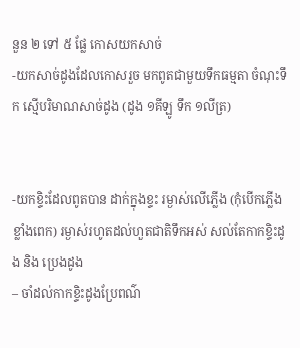នួន ២ ទៅ ៥ ផ្លែ កោសយកសាច់
-យកសាច់ដូងដែលកោសរួច មកពូតជាមួយទឹកធម្មតា ចំណុះទឹក ស្មើបរិមាណសាច់ដូង (ដូង ១គីឡូ ទឹក ១លីត្រ)


-យកខ្ទិះដែលពូតបាន ដាក់ក្នុងខ្ទះ រម្ងាស់លើភ្លើង (កុំបើកភ្លើងខ្លាំងពេក) រម្ងាស់រហូតដល់ហួតជាតិទឹកអស់ សល់តែកាកខ្ទិះដូង និង ប្រេងដូង
– ចាំដល់កាកខ្ទិះដូងប្រែពណ៌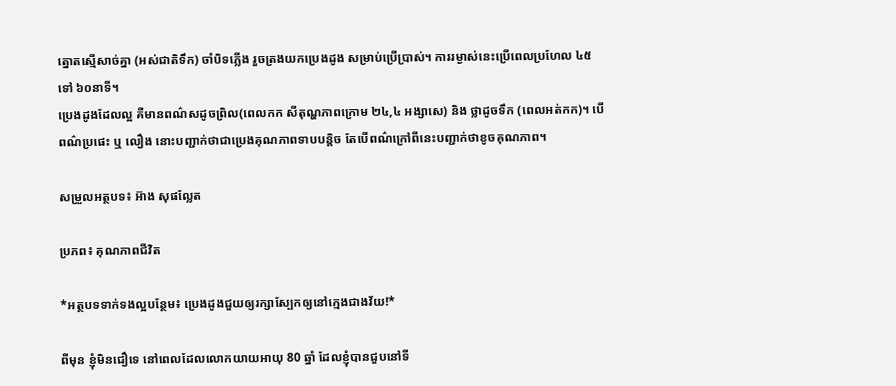ត្នោតស្មើសាច់គ្នា (អស់ជាតិទឹក) ចាំបិទភ្លើង រួចត្រងយកប្រេងដូង សម្រាប់ប្រើប្រាស់។ ការរម្ងាស់នេះប្រើពេលប្រហែល ៤៥ ទៅ ៦០នាទី។
ប្រេងដូងដែលល្អ គឺមានពណ៌សដូចព្រិល(ពេលកក សីតុណ្ហភាពក្រោម ២៤,៤ អង្សាសេ) និង ថ្លាដូចទឹក (ពេលអត់កក)។ បើពណ៌ប្រផេះ ឬ លឿង នោះបញ្ជាក់ថាជាប្រេងគុណភាពទាបបន្តិច តែបើពណ៌ក្រៅពីនេះបញ្ជាក់ថាខូចគុណភាព។

សម្រួលអត្ថបទ៖ អ៊ាង សុផល្លែត

ប្រភព៖ គុណភាពជីវិត

*អត្ថបទទាក់ទងល្អបន្ថែម៖ ប្រេងដូងជួយឲ្យរក្សាស្បែកឲ្យនៅក្មេងជាងវ័យ!*

ពីមុន ខ្ញុំមិនជឿទេ នៅពេលដែលលោកយាយអាយុ 80 ឆ្នាំ ដែលខ្ញុំបានជួបនៅទី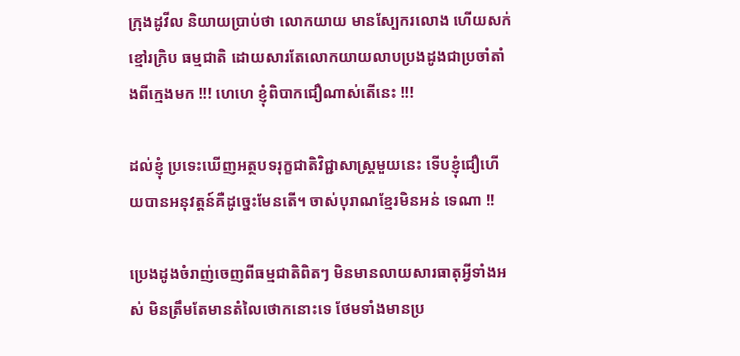ក្រុងដូវីល និយាយប្រាប់ថា លោកយាយ មានស្បែករលោង ហើយសក់ខ្មៅរក្រិប ធម្មជាតិ ដោយសារតែលោកយាយលាបប្រងដូងជាប្រចាំតាំងពីក្មេងមក !!! ហេហេ ខ្ញុំពិបាកជឿណាស់តើនេះ !!!

ដល់ខ្ញុំ ប្រទេះឃើញអត្ថបទរុក្ខជាតិវិជ្ជាសាស្ត្រមួយនេះ ទើបខ្ញុំជឿហើយបានអនុវត្តន៍គឺដូច្នេះមែនតើ។ ចាស់បុរាណខ្មែរមិនអន់ ទេណា !!

ប្រេងដូងចំរាញ់ចេញពីធម្មជាតិពិតៗ មិនមានលាយសារធាតុអ្វីទាំងអស់ មិនត្រឹមតែមានតំលៃថោកនោះទេ ថែមទាំងមានប្រ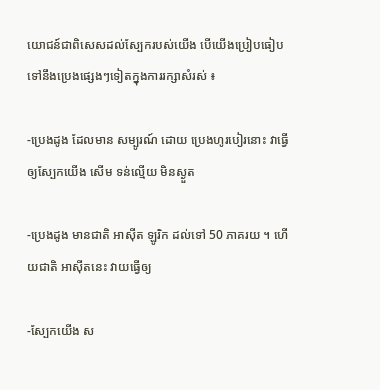យោជន៍ជាពិសេសដល់ស្បែករបស់យើង បើយើងប្រៀបធៀបទៅនឹងប្រេងផ្សេងៗទៀតក្នុងការរក្សាសំរស់ ៖

-ប្រេងដូង ដែលមាន សម្បូរណ៍ ដោយ ប្រេងហូរបៀរនោះ វាធ្វើឲ្យស្បែកយើង សើម ទន់ល្មើយ មិនស្ងួត

-ប្រេងដូង មានជាតិ អាស៊ីត ឡូរិក ដល់ទៅ 50 ភាគរយ ។ ហើយជាតិ អាស៊ីតនេះ វាយធ្វើឲ្យ

-ស្បែកយើង ស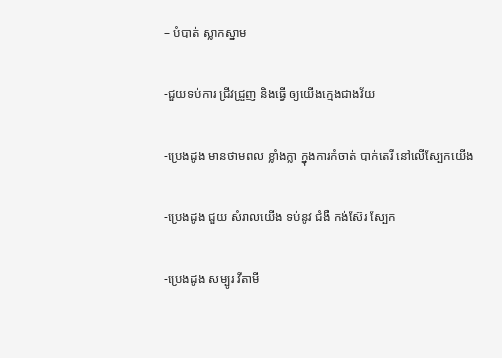– បំបាត់ ស្លាកស្នាម

-ជួយទប់ការ ជ្រីវជ្រួញ និងធ្វើ ឲ្យយើងក្មេងជាងវ័យ

-ប្រេងដូង មានថាមពល ខ្លាំងក្លា ក្នុងការកំចាត់ បាក់តេរី នៅលើស្បែកយើង

-ប្រេងដូង ជួយ សំរាលយើង ទប់នូវ ជំងឺ កង់ស៊ែរ ស្បែក

-ប្រេងដូង សម្បូរ វីតាមី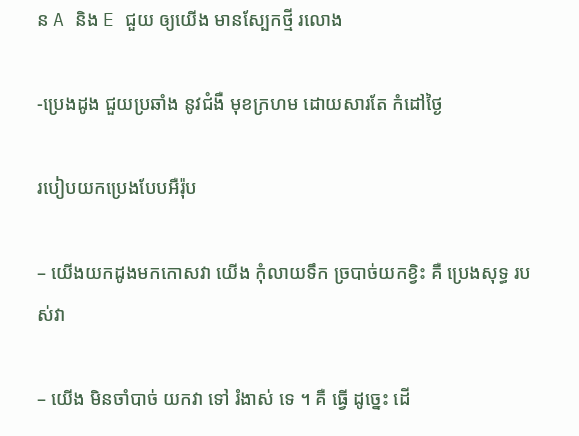ន A និង E ជួយ ឲ្យយើង មានស្បែកថ្មី រលោង

-ប្រេងដូង ជួយប្រឆាំង នូវជំងឺ មុខក្រហម ដោយសារតែ កំដៅថ្ងៃ

របៀបយកប្រេងបែបអឺរ៉ុប

– យើងយកដូងមកកោសវា យើង កុំលាយទឹក ច្របាច់យកខ្វិះ គឺ ប្រេងសុទ្ធ របស់វា

– យើង មិនចាំបាច់ យកវា ទៅ រំងាស់ ទេ ។ គឺ ធ្វើ ដូច្នេះ ដើ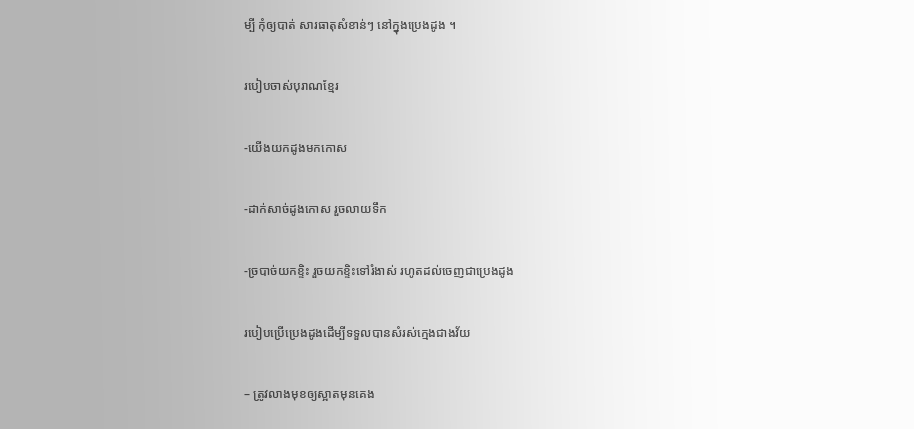ម្បី កុំឲ្យបាត់ សារធាតុសំខាន់ៗ នៅក្នុងប្រេងដូង ។

របៀបចាស់បុរាណខ្មែរ

-យើងយកដូងមកកោស

-ដាក់សាច់ដូងកោស រួចលាយទឹក

-ច្របាច់យកខ្ទិះ រួចយកខ្ទិះទៅរំងាស់ រហូតដល់ចេញជាប្រេងដូង

របៀបប្រើប្រេងដូងដើម្បីទទួលបានសំរស់ក្មេងជាងវ័យ

– ត្រូវលាងមុខឲ្យស្អាតមុនគេង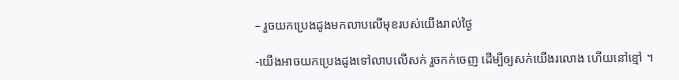– រួចយកប្រេងដូងមកលាបលើមុខរបស់យើងរាល់ថ្ងៃ

-យើងអាចយកប្រេងដូងទៅលាបលើសក់ រួចកក់ចេញ ដើម្បីឲ្យសក់យើងរលោង ហើយនៅខ្មៅ ។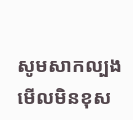សូមសាកល្បងមើលមិនខុស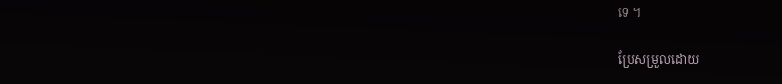ទេ ។

ប្រែសម្រួលដោយ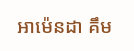អាម៉េនដា គឹម